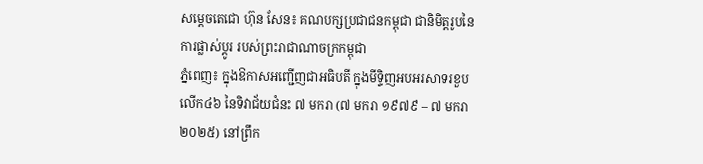សម្ដេចតេជោ ហ៊ុន សែន៖ គណបក្សប្រជាជនកម្ពុជា ជានិមិត្តរូបនៃការផ្លាស់ប្តូរ របស់ព្រះរាជាណាចក្រកម្ពុជា
ភ្នំពេញ៖ ក្នុងឱកាសអញ្ជើញជាអធិបតី ក្នុងមីទ្ទិញអបអរសាទរខួបលើក៤៦ នៃទិវាជ័យជំនះ ៧ មករា (៧ មករា ១៩៧៩ – ៧ មករា ២០២៥) នៅព្រឹក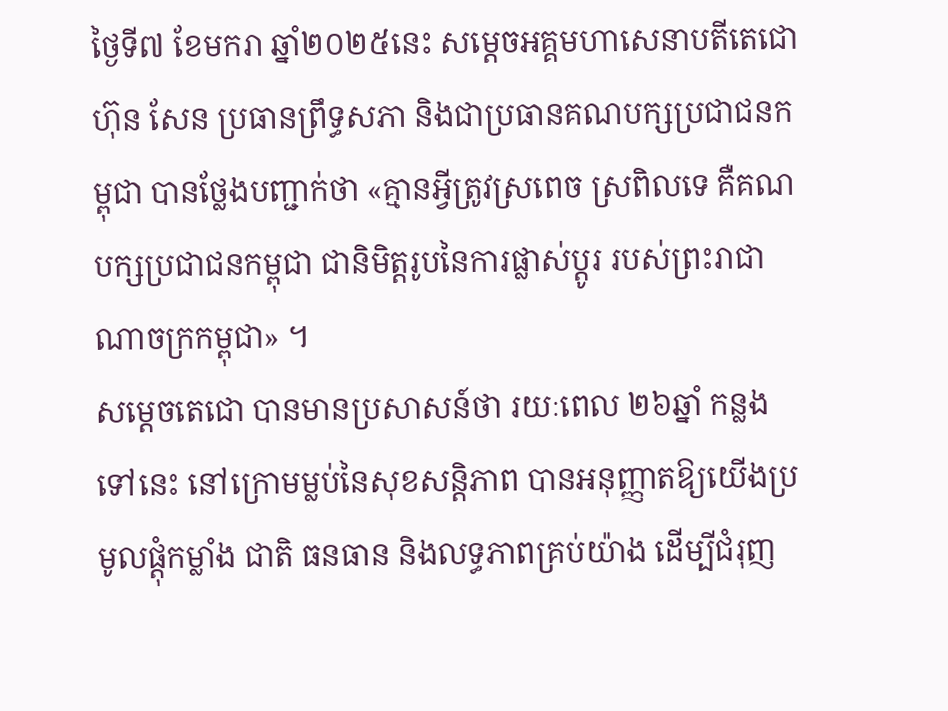ថ្ងៃទី៧ ខែមករា ឆ្នាំ២០២៥នេះ សម្ដេចអគ្គមហាសេនាបតីតេជោ ហ៊ុន សែន ប្រធានព្រឹទ្ធសភា និងជាប្រធានគណបក្សប្រជាជនកម្ពុជា បានថ្លែងបញ្ជាក់ថា «គ្មានអ្វីត្រូវស្រពេច ស្រពិលទេ គឺគណបក្សប្រជាជនកម្ពុជា ជានិមិត្តរូបនៃការផ្លាស់ប្តូរ របស់ព្រះរាជាណាចក្រកម្ពុជា» ។
សម្ដេចតេជោ បានមានប្រសាសន៍ថា រយៈពេល ២៦ឆ្នាំ កន្លងទៅនេះ នៅក្រោមម្លប់នៃសុខសន្តិភាព បានអនុញ្ញាតឱ្យយើងប្រមូលផ្តុំកម្លាំង ជាតិ ធនធាន និងលទ្ធភាពគ្រប់យ៉ាង ដើម្បីជំរុញ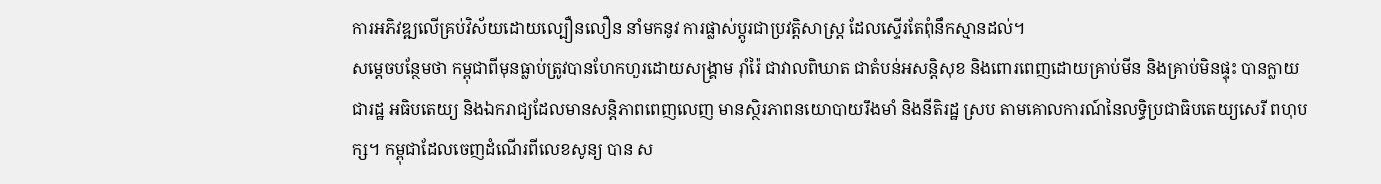ការអភិវឌ្ឍលើគ្រប់វិស័យដោយល្បឿនលឿន នាំមកនូវ ការផ្លាស់ប្តូរជាប្រវត្តិសាស្ត្រ ដែលស្ទើរតែពុំនឹកស្មានដល់។
សម្ដេចបន្ថែមថា កម្ពុជាពីមុនធ្លាប់ត្រូវបានហែកហួរដោយសង្គ្រាម រ៉ាំរ៉ៃ ជាវាលពិឃាត ជាតំបន់អសន្តិសុខ និងពោរពេញដោយគ្រាប់មីន និងគ្រាប់មិនផ្ទុះ បានក្លាយជារដ្ឋ អធិបតេយ្យ និងឯករាជ្យដែលមានសន្តិភាពពេញលេញ មានស្ថិរភាពនយោបាយរឹងមាំ និងនីតិរដ្ឋ ស្រប តាមគោលការណ៍នៃលទ្ធិប្រជាធិបតេយ្យសេរី ពហុបក្ស។ កម្ពុជាដែលចេញដំណើរពីលេខសូន្យ បាន ស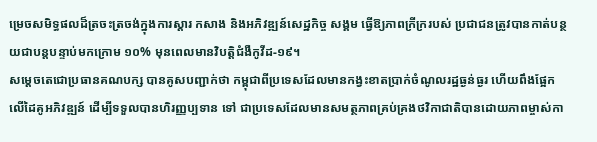ម្រេចសមិទ្ធផលដ៏ត្រចះត្រចង់ក្នុងការស្តារ កសាង និងអភិវឌ្ឍន៍សេដ្ឋកិច្ច សង្គម ធ្វើឱ្យភាពក្រីក្ររបស់ ប្រជាជនត្រូវបានកាត់បន្ថយជាបន្តបន្ទាប់មកក្រោម ១០% មុនពេលមានវិបត្តិជំងឺកូវីដ-១៩។
សម្ដេចតេជោប្រធានគណបក្ស បានគូសបញ្ជាក់ថា កម្ពុជាពីប្រទេសដែលមានកង្វះខាតប្រាក់ចំណូលរដ្ឋធ្ងន់ធ្ងរ ហើយពឹងផ្អែកលើដៃគូអភិវឌ្ឍន៍ ដើម្បីទទួលបានហិរញ្ញប្បទាន ទៅ ជាប្រទេសដែលមានសមត្ថភាពគ្រប់គ្រងថវិកាជាតិបានដោយភាពម្ចាស់កា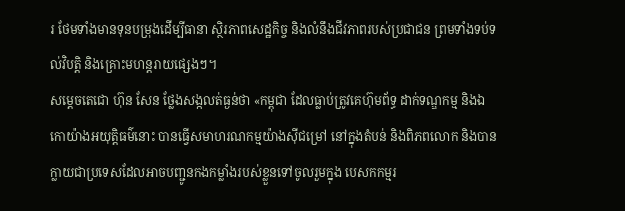រ ថែមទាំងមានទុនបម្រុងដើម្បីធានា ស្ថិរភាពសេដ្ឋកិច្ច និងលំនឹងជីវភាពរបស់ប្រជាជន ព្រមទាំងទប់ទល់វិបត្តិ និងគ្រោះមហន្តរាយផ្សេងៗ។
សម្ដេចតេជោ ហ៊ុន សែន ថ្លែងសង្កលត់ធ្ងន់ថា «កម្ពុជា ដែលធ្លាប់ត្រូវគេហ៊ុមព័ទ្ធ ដាក់ទណ្ឌកម្ម និងឯកោយ៉ាងអយុត្តិធម៌នោះ បានធ្វើសមាហរណកម្មយ៉ាងស៊ីជម្រៅ នៅក្នុងតំបន់ និងពិភពលោក និងបានក្លាយជាប្រទេសដែលអាចបញ្ជូនកងកម្លាំងរបស់ខ្លួនទៅចូលរួមក្នុង បេសកកម្មរ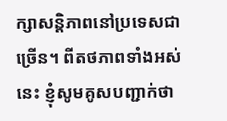ក្សាសន្តិភាពនៅប្រទេសជាច្រើន។ ពីតថភាពទាំងអស់នេះ ខ្ញុំសូមគូសបញ្ជាក់ថា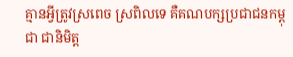គ្មានអ្វីត្រូវស្រពេច ស្រពិលទេ គឺគណបក្សប្រជាជនកម្ពុជា ជានិមិត្ត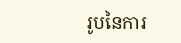រូបនៃការ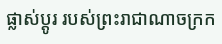ផ្លាស់ប្តូរ របស់ព្រះរាជាណាចក្រក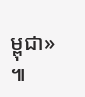ម្ពុជា» ៕